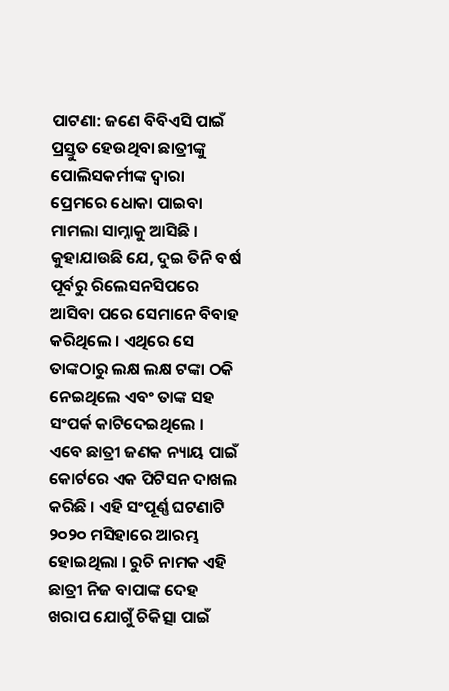ପାଟଣା: ଜଣେ ବିବିଏସି ପାଇଁ ପ୍ରସ୍ତୁତ ହେଉଥିବା ଛାତ୍ରୀଙ୍କୁ ପୋଲିସକର୍ମୀଙ୍କ ଦ୍ୱାରା ପ୍ରେମରେ ଧୋକା ପାଇବା ମାମଲା ସାମ୍ନାକୁ ଆସିଛି । କୁହାଯାଉଛି ଯେ, ଦୁଇ ତିନି ବର୍ଷ ପୂର୍ବରୁ ରିଲେସନସିପରେ ଆସିବା ପରେ ସେମାନେ ବିବାହ କରିଥିଲେ । ଏଥିରେ ସେ ତାଙ୍କଠାରୁ ଲକ୍ଷ ଲକ୍ଷ ଟଙ୍କା ଠକି ନେଇଥିଲେ ଏବଂ ତାଙ୍କ ସହ ସଂପର୍କ କାଟିଦେଇଥିଲେ । ଏବେ ଛାତ୍ରୀ ଜଣକ ନ୍ୟାୟ ପାଇଁ କୋର୍ଟରେ ଏକ ପିଟିସନ ଦାଖଲ କରିଛି । ଏହି ସଂପୂର୍ଣ୍ଣ ଘଟଣାଟି ୨୦୨୦ ମସିହାରେ ଆରମ୍ଭ ହୋଇଥିଲା । ରୁଚି ନାମକ ଏହି ଛାତ୍ରୀ ନିଜ ବାପାଙ୍କ ଦେହ ଖରାପ ଯୋଗୁଁ ଚିକିତ୍ସା ପାଇଁ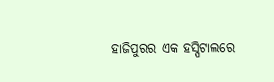ହାଜିପୁରର ଏକ ହସ୍ପିଟାଲରେ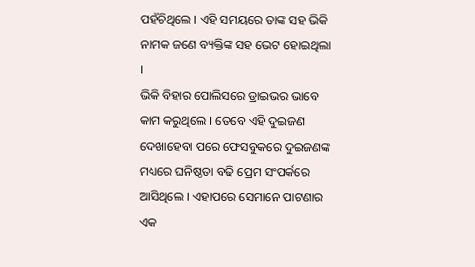ପହଁଚିଥିଲେ । ଏହି ସମୟରେ ତାଙ୍କ ସହ ଭିକି ନାମକ ଜଣେ ବ୍ୟକ୍ତିଙ୍କ ସହ ଭେଟ ହୋଇଥିଲା ।
ଭିକି ବିହାର ପୋଲିସରେ ଡ୍ରାଇଭର ଭାବେ କାମ କରୁଥିଲେ । ତେବେ ଏହି ଦୁଇଜଣ ଦେଖାହେବା ପରେ ଫେସବୁକରେ ଦୁଇଜଣଙ୍କ ମଧ୍ୟରେ ଘନିଷ୍ଠତା ବଢି ପ୍ରେମ ସଂପର୍କରେ ଆସିଥିଲେ । ଏହାପରେ ସେମାନେ ପାଟଣାର ଏକ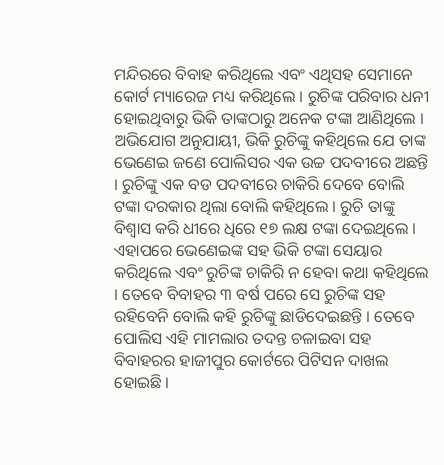ମନ୍ଦିରରେ ବିବାହ କରିଥିଲେ ଏବଂ ଏଥିସହ ସେମାନେ କୋର୍ଟ ମ୍ୟାରେଜ ମଧ୍ୟ କରିଥିଲେ । ରୁଚିଙ୍କ ପରିବାର ଧନୀ ହୋଇଥିବାରୁ ଭିକି ତାଙ୍କଠାରୁ ଅନେକ ଟଙ୍କା ଆଣିଥିଲେ । ଅଭିଯୋଗ ଅନୁଯାୟୀ, ଭିକି ରୁଚିଙ୍କୁ କହିଥିଲେ ଯେ ତାଙ୍କ ଭେଣେଇ ଜଣେ ପୋଲିସର ଏକ ଉଚ୍ଚ ପଦବୀରେ ଅଛନ୍ତି । ରୁଚିଙ୍କୁ ଏକ ବଡ ପଦବୀରେ ଚାକିରି ଦେବେ ବୋଲି ଟଙ୍କା ଦରକାର ଥିଲା ବୋଲି କହିଥିଲେ । ରୁଚି ତାଙ୍କୁ ବିଶ୍ୱାସ କରି ଧୀରେ ଧିରେ ୧୭ ଲକ୍ଷ ଟଙ୍କା ଦେଇଥିଲେ । ଏହାପରେ ଭେଣେଇଙ୍କ ସହ ଭିକି ଟଙ୍କା ସେୟାର କରିଥିଲେ ଏବଂ ରୁଚିଙ୍କ ଚାକିରି ନ ହେବା କଥା କହିଥିଲେ । ତେବେ ବିବାହର ୩ ବର୍ଷ ପରେ ସେ ରୁଚିଙ୍କ ସହ ରହିବେନି ବୋଲି କହି ରୁଚିଙ୍କୁ ଛାଡିଦେଇଛନ୍ତି । ତେବେ ପୋଲିସ ଏହି ମାମଲାର ତଦନ୍ତ ଚଳାଇବା ସହ ବିବାହରର ହାଜୀପୁର କୋର୍ଟରେ ପିଟିସନ ଦାଖଲ ହୋଇଛି ।